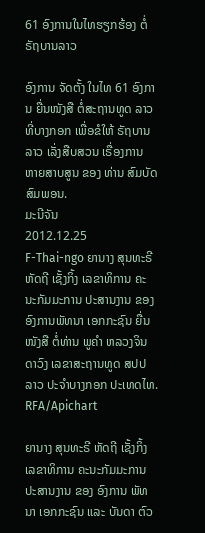61 ອົງການໃນໄທຮຽກຮ້ອງ ຕໍ່ຣັຖບານລາວ

ອົງການ ຈັດຕັ້ງ ໃນໄທ 61 ອົງການ ຍື່ນໜັງສື ຕໍ່ສະຖານທູດ ລາວ ທີ່ບາງກອກ ເພື່ອຂໍໃຫ້ ຣັຖບານ ລາວ ເລັ່ງສືບສວນ ເຣື່ອງການ ຫາຍສາບສູນ ຂອງ ທ່ານ ສົມບັດ ສົມພອນ.
ມະນີຈັນ
2012.12.25
F-Thai-ngo ຍານາງ ສຸນທະຣີ ຫັດຖີ ເຊັ້ງກິ້ງ ເລຂາທິການ ຄະນະກັມມະການ ປະສານງານ ຂອງ ອົງການພັທນາ ເອກກະຊົນ ຍື່ນໜັງສື ຕໍ່ທ່ານ ພູຄໍາ ຫລວງຈິນດາວົງ ເລຂາສະຖານທູດ ສປປ ລາວ ປະຈໍາບາງກອກ ປະເທດໄທ.
RFA/Apichart

ຍານາງ ສຸນທະຣີ ຫັດຖີ ເຊັ້ງກິ້ງ ເລຂາທິການ ຄະນະກັມມະການ ປະສານງານ ຂອງ ອົງການ ພັທນາ ເອກກະຊົນ ແລະ ບັນດາ ຕົວ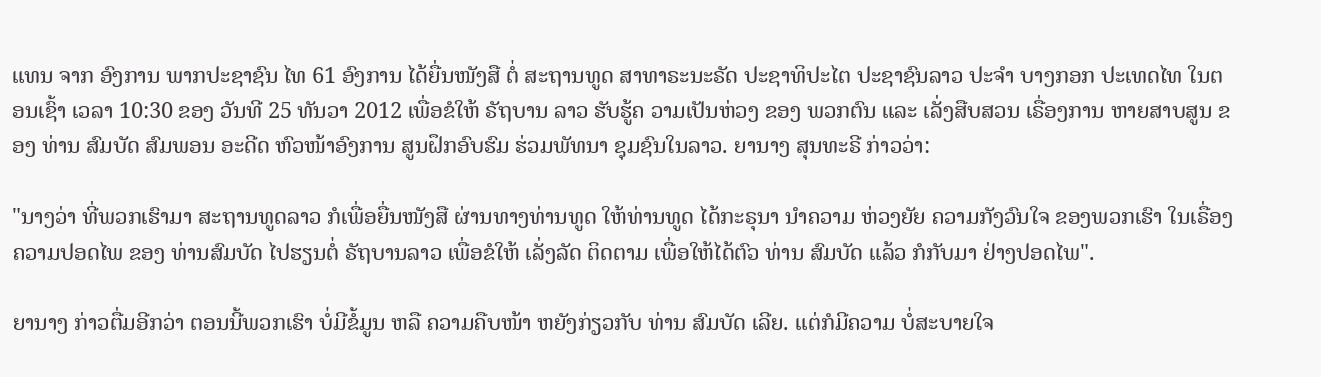ແທນ ຈາກ ອົງການ ພາກປະຊາຊົນ ໄທ 61 ອົງການ ໄດ້ຍື່ນໜັງສື ຕໍ່ ສະຖານທູດ ສາທາຣະນະຣັດ ປະຊາທິປະໄຕ ປະຊາຊົນລາວ ປະຈໍາ ບາງກອກ ປະເທດໄທ ໃນຕອນເຊົ້າ ເວລາ 10:30 ຂອງ ວັນທີ 25 ທັນວາ 2012 ເພື່ອຂໍໃຫ້ ຣັຖບານ ລາວ ຮັບຮູ້ຄ ວາມເປັນຫ່ວງ ຂອງ ພວກຕົນ ແລະ ເລັ່ງສືບສວນ ເຣື່ອງການ ຫາຍສາບສູນ ຂອງ ທ່ານ ສົມບັດ ສົມພອນ ອະດີດ ຫົວໜ້າອົງການ ສູນຝຶກອົບຮົມ ຮ່ວມພັທນາ ຊຸມຊົນໃນລາວ. ຍານາງ ສຸນທະຣີ ກ່າວວ່າ:

"ນາງວ່າ ທີ່ພວກເຮົາມາ ສະຖານທູດລາວ ກໍເພື່ອຍື່ນໜັງສື ຜ່ານທາງທ່ານທູດ ໃຫ້ທ່ານທູດ ໄດ້ກະຣຸນາ ນໍາຄວາມ ຫ່ວງຍັຍ ຄວາມກັງວົນໃຈ ຂອງພວກເຮົາ ໃນເຣື່ອງ ຄວາມປອດໄພ ຂອງ ທ່ານສົມບັດ ໄປຮຽນຕໍ່ ຣັຖບານລາວ ເພື່ອຂໍໃຫ້ ເລັ່ງລັດ ຕິດຕາມ ເພື່ອໃຫ້ໄດ້ຕົວ ທ່ານ ສົມບັດ ແລ້ວ ກໍກັບມາ ຢ່າງປອດໄພ".

ຍານາງ ກ່າວຕື່ມອີກວ່າ ຕອນນີ້ພວກເຮົາ ບໍ່ມີຂໍ້ມູນ ຫລື ຄວາມຄືບໜ້າ ຫຍັງກ່ຽວກັບ ທ່ານ ສົມບັດ ເລີຍ. ແຕ່ກໍມີຄວາມ ບໍ່ສະບາຍໃຈ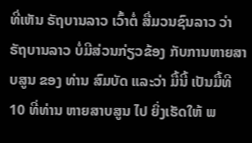ທີ່ເຫັນ ຣັຖບານລາວ ເວົ້າຕໍ່ ສື່ມວນຊົນລາວ ວ່າ ຣັຖບານລາວ ບໍ່ມີສ່ວນກ່ຽວຂ້ອງ ກັບການຫາຍສາບສູນ ຂອງ ທ່ານ ສົມບັດ ແລະວ່າ ມື້ນີ້ ເປັນມື້ທີ 10 ທີ່ທ່ານ ຫາຍສາບສູນ ໄປ ຍິ່ງເຮັດໃຫ້ ພ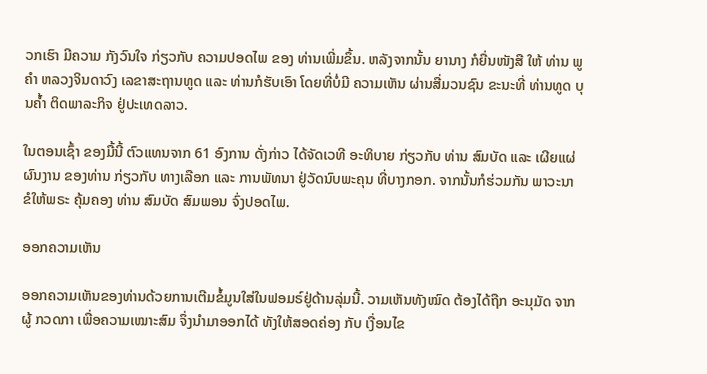ວກເຮົາ ມີຄວາມ ກັງວົນໃຈ ກ່ຽວກັບ ຄວາມປອດໄພ ຂອງ ທ່ານເພີ່ມຂຶ້ນ. ຫລັງຈາກນັ້ນ ຍານາງ ກໍຍື່ນໜັງສື ໃຫ້ ທ່ານ ພູຄໍາ ຫລວງຈິນດາວົງ ເລຂາສະຖານທູດ ແລະ ທ່ານກໍຮັບເອົາ ໂດຍທີ່ບໍ່ມີ ຄວາມເຫັນ ຜ່ານສື່ມວນຊົນ ຂະນະທີ່ ທ່ານທູດ ບຸນຄໍ້າ ຕິດພາລະກິຈ ຢູ່ປະເທດລາວ.

ໃນຕອນເຊົ້າ ຂອງມື້ນີ້ ຕົວແທນຈາກ 61 ອົງການ ດັ່ງກ່າວ ໄດ້ຈັດເວທີ ອະທິບາຍ ກ່ຽວກັບ ທ່ານ ສົມບັດ ແລະ ເຜີຍແຜ່ ຜົນງານ ຂອງທ່ານ ກ່ຽວກັບ ທາງເລືອກ ແລະ ການພັທນາ ຢູ່ວັດນົບພະຄຸນ ທີ່ບາງກອກ. ຈາກນັ້ນກໍຮ່ວມກັນ ພາວະນາ ຂໍໃຫ້ພຣະ ຄຸ້ມຄອງ ທ່ານ ສົມບັດ ສົມພອນ ຈົ່ງປອດໄພ.

ອອກຄວາມເຫັນ

ອອກຄວາມເຫັນຂອງທ່ານດ້ວຍການເຕີມຂໍ້ມູນໃສ່ໃນຟອມຣ໌ຢູ່ດ້ານລຸ່ມນີ້. ວາມເຫັນທັງໝົດ ຕ້ອງໄດ້ຖືກ ອະນຸມັດ ຈາກຜູ້ ກວດກາ ເພື່ອຄວາມເໝາະສົມ ຈຶ່ງນໍາມາອອກໄດ້ ທັງໃຫ້ສອດຄ່ອງ ກັບ ເງື່ອນໄຂ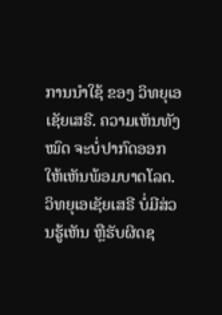ການນຳໃຊ້ ຂອງ ວິທຍຸເອເຊັຍເສຣີ. ຄວາມເຫັນທັງໝົດ ຈະບໍ່ປາກົດອອກ ໃຫ້ເຫັນພ້ອມບາດໂລດ. ວິທຍຸເອເຊັຍເສຣີ ບໍ່ມີສ່ວນຮູ້ເຫັນ ຫຼືຮັບຜິດຊ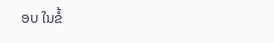ອບ ໃນຂໍ້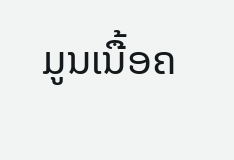ມູນເນື້ອຄ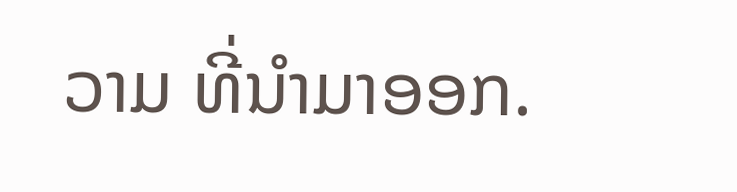ວາມ ທີ່ນໍາມາອອກ.